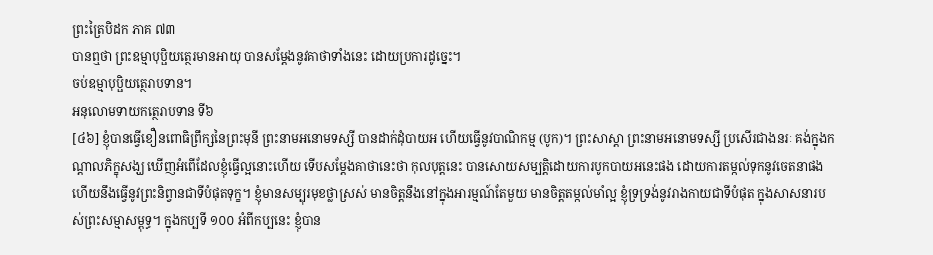ព្រះត្រៃបិដក ភាគ ៧៣
បានឮថា ព្រះឧម្មាបុប្ផិយតេ្ថរមានអាយុ បានសម្ដែងនូវគាថាទាំងនេះ ដោយប្រការដូច្នេះ។
ចប់ឧម្មាបុប្ផិយត្ថេរាបទាន។
អនុលោមទាយកត្ថេរាបទាន ទី៦
[៤៦] ខ្ញុំបានធ្វើខឿនពោធិព្រឹក្សនៃព្រះមុនី ព្រះនាមអនោមទស្សី បានដាក់ដុំបាយអ ហើយធ្វើនូវបាណិកម្ម (បូក)។ ព្រះសាស្ដា ព្រះនាមអនោមទស្សី ប្រសើរជាងនរៈ គង់ក្នុងកណ្ដាលភិក្ខុសង្ឃ ឃើញអំពើដែលខ្ញុំធ្វើល្អនោះហើយ ទើបសម្ដែងគាថានេះថា កុលបុត្តនេះ បានសោយសម្បត្តិដោយការបូកបាយអនេះផង ដោយការតម្កល់ទុកនូវចេតនាផង ហើយនឹងធ្វើនូវព្រះនិព្វានជាទីបំផុតទុក្ខ។ ខ្ញុំមានសម្បុរមុខថ្លាស្រស់ មានចិត្តនឹងនៅក្នុងអារម្មណ៍តែមួយ មានចិត្តតម្កល់មាំល្អ ខ្ញុំទ្រទ្រង់នូវរាងកាយជាទីបំផុត ក្នុងសាសនារបស់ព្រះសម្មាសម្ពុទ្ធ។ ក្នុងកប្បទី ១០០ អំពីកប្បនេះ ខ្ញុំបាន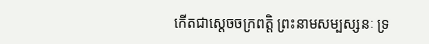កើតជាសេ្តចចក្រពត្តិ ព្រះនាមសម្បស្សនៈ ទ្រ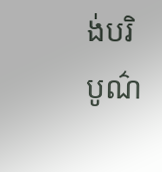ង់បរិបូណ៌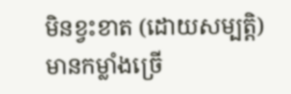មិនខ្វះខាត (ដោយសម្បត្តិ) មានកម្លាំងច្រើ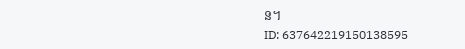ន។
ID: 637642219150138595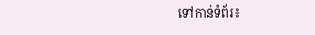ទៅកាន់ទំព័រ៖